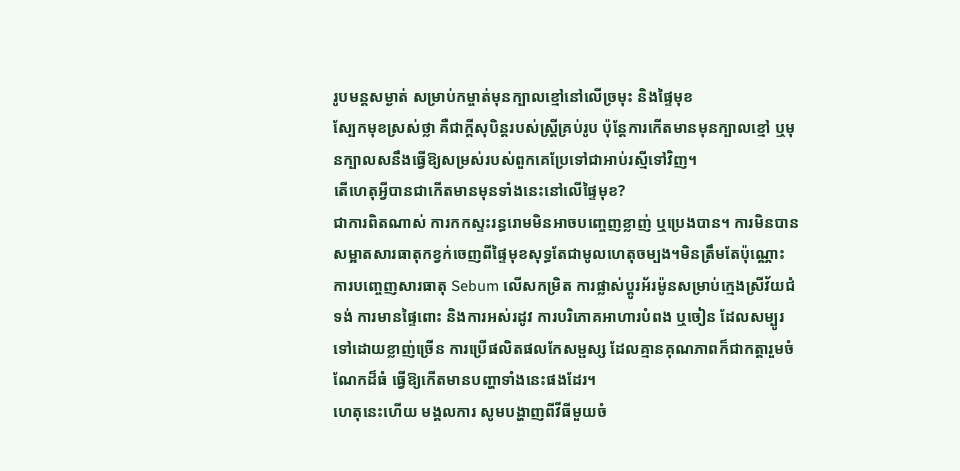រូបមន្តសម្ងាត់ សម្រាប់កម្ចាត់មុនក្បាលខ្មៅនៅលើច្រមុះ និងផ្ទៃមុខ
ស្បែកមុខស្រស់ថ្លា គឺជាក្តីសុបិន្តរបស់ស្ត្រីគ្រប់រូប ប៉ុន្តែការកើតមានមុនក្បាលខ្មៅ ឬមុនក្បាលសនឹងធ្វើឱ្យសម្រស់របស់ពួកគេប្រែទៅជាអាប់រស្មីទៅវិញ។
តើហេតុអ្វីបានជាកើតមានមុនទាំងនេះនៅលើផ្ទៃមុខ?
ជាការពិតណាស់ ការកកស្ទះរន្ធរោមមិនអាចបញ្ចេញខ្លាញ់ ឬប្រេងបាន។ ការមិនបានសម្អាតសារធាតុកខ្វក់ចេញពីផ្ទៃមុខសុទ្ធតែជាមូលហេតុចម្បង។មិនត្រឹមតែប៉ុណ្ណោះ ការបញ្ចេញសារធាតុ Sebum លើសកម្រិត ការផ្លាស់ប្តូរអ័រម៉ូនសម្រាប់ក្មេងស្រីវ័យជំទង់ ការមានផ្ទៃពោះ និងការអស់រដូវ ការបរិភោគអាហារបំពង ឬចៀន ដែលសម្បូរទៅដោយខ្លាញ់ច្រើន ការប្រើផលិតផលកែសម្ផស្ស ដែលគ្មានគុណភាពក៏ជាកត្តារួមចំណែកដ៏ធំ ធ្វើឱ្យកើតមានបញ្ហាទាំងនេះផងដែរ។
ហេតុនេះហើយ មង្គលការ សូមបង្ហាញពីវីធីមួយចំ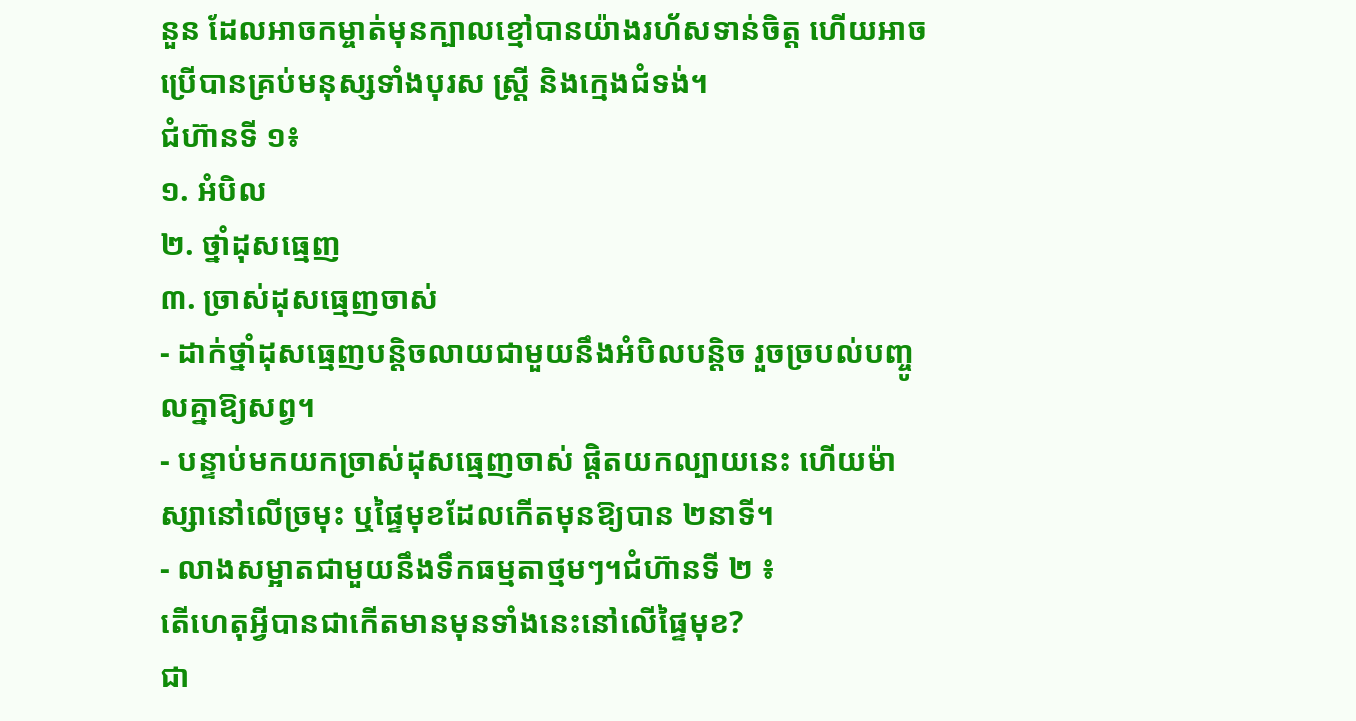នួន ដែលអាចកម្ចាត់មុនក្បាលខ្មៅបានយ៉ាងរហ័សទាន់ចិត្ត ហើយអាចប្រើបានគ្រប់មនុស្សទាំងបុរស ស្ត្រី និងក្មេងជំទង់។
ជំហ៊ានទី ១៖
១. អំបិល
២. ថ្នាំដុសធ្មេញ
៣. ច្រាស់ដុសធ្មេញចាស់
- ដាក់ថ្នាំដុសធ្មេញបន្តិចលាយជាមួយនឹងអំបិលបន្តិច រួចច្របល់បញ្ចូលគ្នាឱ្យសព្វ។
- បន្ទាប់មកយកច្រាស់ដុសធ្មេញចាស់ ផ្តិតយកល្បាយនេះ ហើយម៉ាស្សានៅលើច្រមុះ ឬផ្ទៃមុខដែលកើតមុនឱ្យបាន ២នាទី។
- លាងសម្អាតជាមួយនឹងទឹកធម្មតាថ្មមៗ។ជំហ៊ានទី ២ ៖
តើហេតុអ្វីបានជាកើតមានមុនទាំងនេះនៅលើផ្ទៃមុខ?
ជា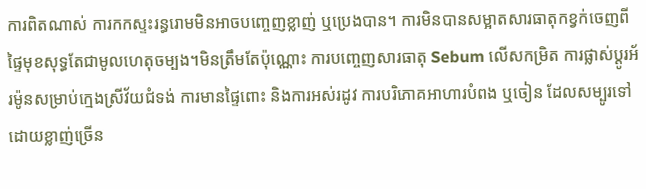ការពិតណាស់ ការកកស្ទះរន្ធរោមមិនអាចបញ្ចេញខ្លាញ់ ឬប្រេងបាន។ ការមិនបានសម្អាតសារធាតុកខ្វក់ចេញពីផ្ទៃមុខសុទ្ធតែជាមូលហេតុចម្បង។មិនត្រឹមតែប៉ុណ្ណោះ ការបញ្ចេញសារធាតុ Sebum លើសកម្រិត ការផ្លាស់ប្តូរអ័រម៉ូនសម្រាប់ក្មេងស្រីវ័យជំទង់ ការមានផ្ទៃពោះ និងការអស់រដូវ ការបរិភោគអាហារបំពង ឬចៀន ដែលសម្បូរទៅដោយខ្លាញ់ច្រើន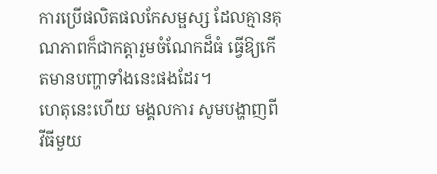ការប្រើផលិតផលកែសម្ផស្ស ដែលគ្មានគុណភាពក៏ជាកត្តារួមចំណែកដ៏ធំ ធ្វើឱ្យកើតមានបញ្ហាទាំងនេះផងដែរ។
ហេតុនេះហើយ មង្គលការ សូមបង្ហាញពីវីធីមួយ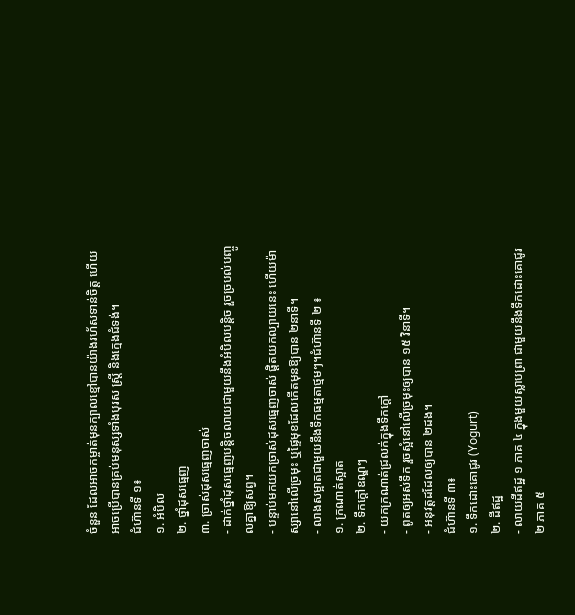ចំនួន ដែលអាចកម្ចាត់មុនក្បាលខ្មៅបានយ៉ាងរហ័សទាន់ចិត្ត ហើយអាចប្រើបានគ្រប់មនុស្សទាំងបុរស ស្ត្រី និងក្មេងជំទង់។
ជំហ៊ានទី ១៖
១. អំបិល
២. ថ្នាំដុសធ្មេញ
៣. ច្រាស់ដុសធ្មេញចាស់
- ដាក់ថ្នាំដុសធ្មេញបន្តិចលាយជាមួយនឹងអំបិលបន្តិច រួចច្របល់បញ្ចូលគ្នាឱ្យសព្វ។
- បន្ទាប់មកយកច្រាស់ដុសធ្មេញចាស់ ផ្តិតយកល្បាយនេះ ហើយម៉ាស្សានៅលើច្រមុះ ឬផ្ទៃមុខដែលកើតមុនឱ្យបាន ២នាទី។
- លាងសម្អាតជាមួយនឹងទឹកធម្មតាថ្មមៗ។ជំហ៊ានទី ២ ៖
១. ក្រណាត់ស្អាត
២. ទឹកក្តៅឧណ្ឌៗ
- យកក្រណាត់ជ្រលក់ក្នុងទឹកក្តៅ
- ពូតឲ្យអស់ទឹក រួចស្អំនៅលើច្រមុះឲ្យបាន ១៥ វិនាទី។
- អនុវត្តដដែលឲ្យបាន ២ដង។
ជំហ៊ានទី ៣៖
១. ទឹកដោះគោជូរ (Yogurt)
២. ដីឥដ្ឋ
- លាយដីឥដ្ឋ ១ ភាគ ៤ ក្នុងមួយស្លាបព្រា ជាមួយនឹងទឹកដោះគោជូរ ២ ភាគ ៥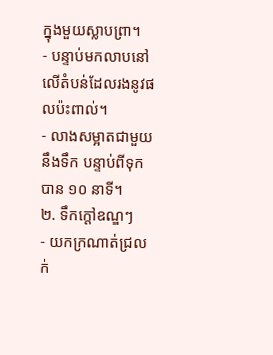ក្នុងមួយស្លាបព្រា។
- បន្ទាប់មកលាបនៅលើតំបន់ដែលរងនូវផលប៉ះពាល់។
- លាងសម្អាតជាមួយនឹងទឹក បន្ទាប់ពីទុកបាន ១០ នាទី។
២. ទឹកក្តៅឧណ្ឌៗ
- យកក្រណាត់ជ្រលក់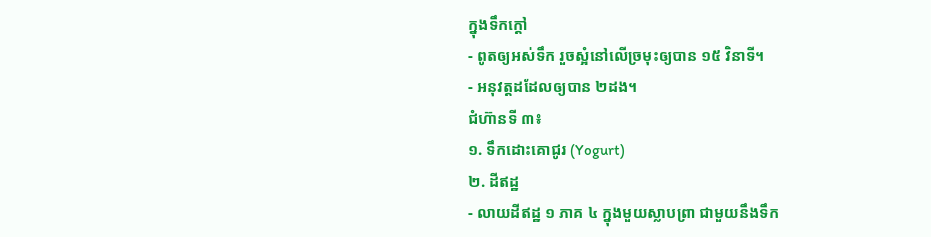ក្នុងទឹកក្តៅ
- ពូតឲ្យអស់ទឹក រួចស្អំនៅលើច្រមុះឲ្យបាន ១៥ វិនាទី។
- អនុវត្តដដែលឲ្យបាន ២ដង។
ជំហ៊ានទី ៣៖
១. ទឹកដោះគោជូរ (Yogurt)
២. ដីឥដ្ឋ
- លាយដីឥដ្ឋ ១ ភាគ ៤ ក្នុងមួយស្លាបព្រា ជាមួយនឹងទឹក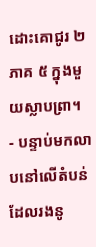ដោះគោជូរ ២ ភាគ ៥ ក្នុងមួយស្លាបព្រា។
- បន្ទាប់មកលាបនៅលើតំបន់ដែលរងនូ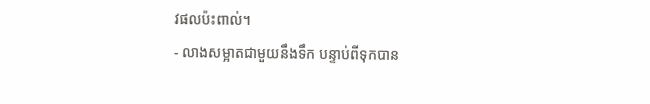វផលប៉ះពាល់។
- លាងសម្អាតជាមួយនឹងទឹក បន្ទាប់ពីទុកបាន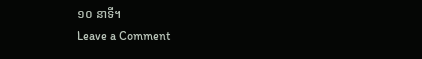១០ នាទី។
Leave a Comment